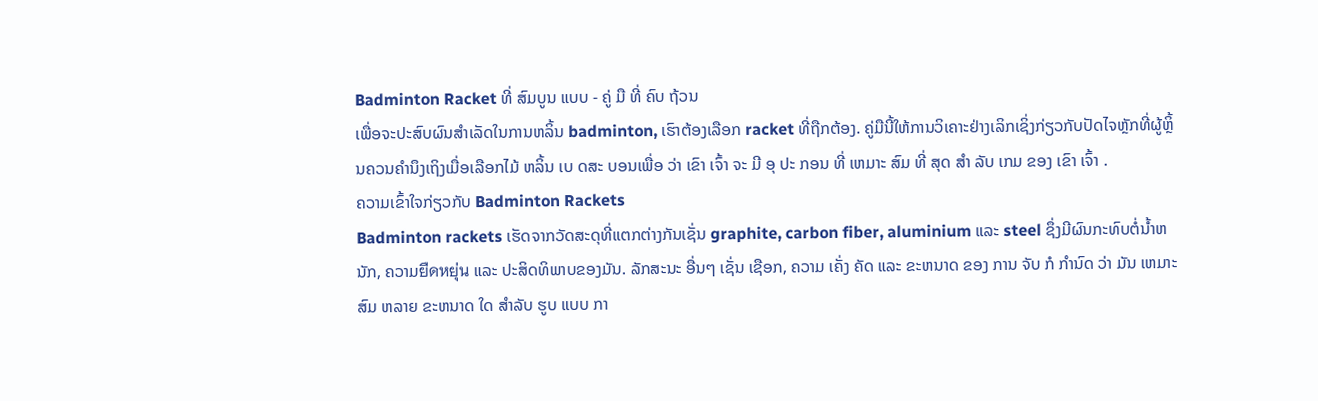Badminton Racket ທີ່ ສົມບູນ ແບບ - ຄູ່ ມື ທີ່ ຄົບ ຖ້ວນ
ເພື່ອຈະປະສົບຜົນສໍາເລັດໃນການຫລິ້ນ badminton, ເຮົາຕ້ອງເລືອກ racket ທີ່ຖືກຕ້ອງ. ຄູ່ມືນີ້ໃຫ້ການວິເຄາະຢ່າງເລິກເຊິ່ງກ່ຽວກັບປັດໄຈຫຼັກທີ່ຜູ້ຫຼິ້ນຄວນຄໍານຶງເຖິງເມື່ອເລືອກໄມ້ ຫລິ້ນ ເບ ດສະ ບອນເພື່ອ ວ່າ ເຂົາ ເຈົ້າ ຈະ ມີ ອຸ ປະ ກອນ ທີ່ ເຫມາະ ສົມ ທີ່ ສຸດ ສໍາ ລັບ ເກມ ຂອງ ເຂົາ ເຈົ້າ .
ຄວາມເຂົ້າໃຈກ່ຽວກັບ Badminton Rackets
Badminton rackets ເຮັດຈາກວັດສະດຸທີ່ແຕກຕ່າງກັນເຊັ່ນ graphite, carbon fiber, aluminium ແລະ steel ຊຶ່ງມີຜົນກະທົບຕໍ່ນໍ້າຫນັກ, ຄວາມยืดหยุ่น ແລະ ປະສິດທິພາບຂອງມັນ. ລັກສະນະ ອື່ນໆ ເຊັ່ນ ເຊືອກ, ຄວາມ ເຄັ່ງ ຄັດ ແລະ ຂະຫນາດ ຂອງ ການ ຈັບ ກໍ ກໍານົດ ວ່າ ມັນ ເຫມາະ ສົມ ຫລາຍ ຂະຫນາດ ໃດ ສໍາລັບ ຮູບ ແບບ ກາ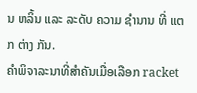ນ ຫລິ້ນ ແລະ ລະດັບ ຄວາມ ຊໍານານ ທີ່ ແຕກ ຕ່າງ ກັນ.
ຄໍາພິຈາລະນາທີ່ສໍາຄັນເມື່ອເລືອກ racket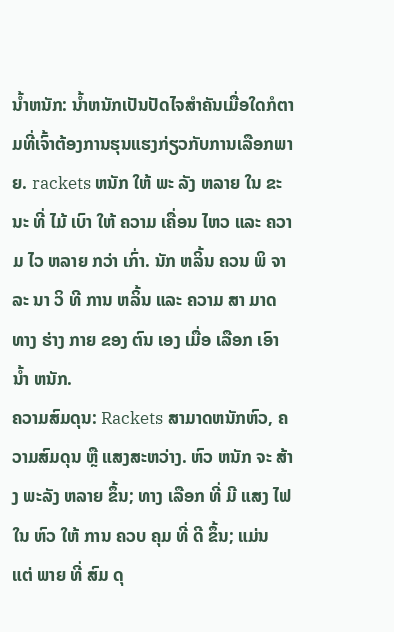ນ້ຳຫນັກ: ນ້ຳຫນັກເປັນປັດໄຈສໍາຄັນເມື່ອໃດກໍຕາມທີ່ເຈົ້າຕ້ອງການຮຸນແຮງກ່ຽວກັບການເລືອກພາຍ. rackets ຫນັກ ໃຫ້ ພະ ລັງ ຫລາຍ ໃນ ຂະນະ ທີ່ ໄມ້ ເບົາ ໃຫ້ ຄວາມ ເຄື່ອນ ໄຫວ ແລະ ຄວາມ ໄວ ຫລາຍ ກວ່າ ເກົ່າ. ນັກ ຫລິ້ນ ຄວນ ພິ ຈາ ລະ ນາ ວິ ທີ ການ ຫລິ້ນ ແລະ ຄວາມ ສາ ມາດ ທາງ ຮ່າງ ກາຍ ຂອງ ຕົນ ເອງ ເມື່ອ ເລືອກ ເອົາ ນ້ຳ ຫນັກ.
ຄວາມສົມດຸນ: Rackets ສາມາດຫນັກຫົວ, ຄວາມສົມດຸນ ຫຼື ແສງສະຫວ່າງ. ຫົວ ຫນັກ ຈະ ສ້າງ ພະລັງ ຫລາຍ ຂຶ້ນ; ທາງ ເລືອກ ທີ່ ມີ ແສງ ໄຟ ໃນ ຫົວ ໃຫ້ ການ ຄວບ ຄຸມ ທີ່ ດີ ຂຶ້ນ; ແມ່ນ ແຕ່ ພາຍ ທີ່ ສົມ ດຸ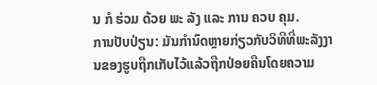ນ ກໍ ຮ່ວມ ດ້ວຍ ພະ ລັງ ແລະ ການ ຄວບ ຄຸມ.
ການປັບປ່ຽນ: ມັນກໍານົດຫຼາຍກ່ຽວກັບວິທີທີ່ພະລັງງານຂອງຮູບຖືກເກັບໄວ້ແລ້ວຖືກປ່ອຍຄືນໂດຍຄວາມ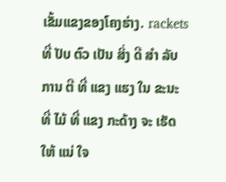ເຂັ້ມແຂງຂອງໂຄງຮ່າງ. rackets ທີ່ ປັບ ຕົວ ເປັນ ສິ່ງ ດີ ສໍາ ລັບ ການ ຕີ ທີ່ ແຂງ ແຮງ ໃນ ຂະນະ ທີ່ ໄມ້ ທີ່ ແຂງ ກະດ້າງ ຈະ ເຮັດ ໃຫ້ ແນ່ ໃຈ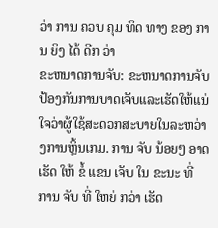ວ່າ ການ ຄວບ ຄຸມ ທິດ ທາງ ຂອງ ການ ຍິງ ໄດ້ ດີກ ວ່າ
ຂະຫນາດການຈັບ: ຂະຫນາດການຈັບປ້ອງກັນການບາດເຈັບແລະເຮັດໃຫ້ແນ່ໃຈວ່າຜູ້ໃຊ້ສະດວກສະບາຍໃນລະຫວ່າງການຫຼິ້ນເກມ. ການ ຈັບ ນ້ອຍໆ ອາດ ເຮັດ ໃຫ້ ຂໍ້ ແຂນ ເຈັບ ໃນ ຂະນະ ທີ່ ການ ຈັບ ທີ່ ໃຫຍ່ ກວ່າ ເຮັດ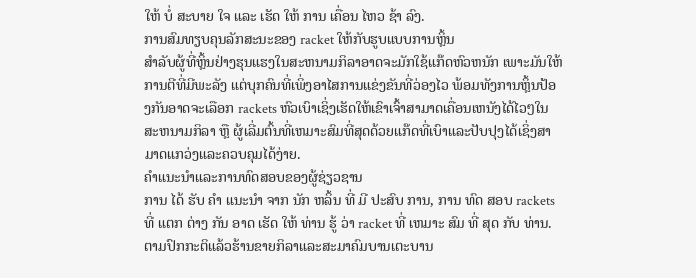ໃຫ້ ບໍ່ ສະບາຍ ໃຈ ແລະ ເຮັດ ໃຫ້ ການ ເຄື່ອນ ໄຫວ ຊ້າ ລົງ.
ການສົມທຽບຄຸນລັກສະນະຂອງ racket ໃຫ້ກັບຮູບແບບການຫຼິ້ນ
ສໍາລັບຜູ້ທີ່ຫຼິ້ນຢ່າງຮຸນແຮງໃນສະຫນາມກິລາອາດຈະມັກໃຊ້ແກ໊ດຫົວຫນັກ ເພາະມັນໃຫ້ການຕີທີ່ມີພະລັງ ແຕ່ບຸກຄົນທີ່ເພິ່ງອາໄສການແຂ່ງຂັນທີ່ວ່ອງໄວ ພ້ອມທັງການຫຼິ້ນປ້ອງກັນອາດຈະເລືອກ rackets ຫົວເບົາເຊິ່ງເຮັດໃຫ້ເຂົາເຈົ້າສາມາດເຄື່ອນເຫນັງໄດ້ໄວໆໃນສະຫນາມກິລາ ຫຼື ຜູ້ເລີ່ມຕົ້ນທີ່ເຫມາະສົມທີ່ສຸດດ້ວຍແກ໊ດທີ່ເບົາແລະປັບປຸງໄດ້ເຊິ່ງສາມາດແກວ່ງແລະຄວບຄຸມໄດ້ງ່າຍ.
ຄໍາແນະນໍາແລະການທົດສອບຂອງຜູ້ຊ່ຽວຊານ
ການ ໄດ້ ຮັບ ຄໍາ ແນະນໍາ ຈາກ ນັກ ຫລິ້ນ ທີ່ ມີ ປະສົບ ການ, ການ ທົດ ສອບ rackets ທີ່ ແຕກ ຕ່າງ ກັນ ອາດ ເຮັດ ໃຫ້ ທ່ານ ຮູ້ ວ່າ racket ທີ່ ເຫມາະ ສົມ ທີ່ ສຸດ ກັບ ທ່ານ. ຕາມປົກກະຕິແລ້ວຮ້ານຂາຍກິລາແລະສະມາຄົມບານເຕະບານ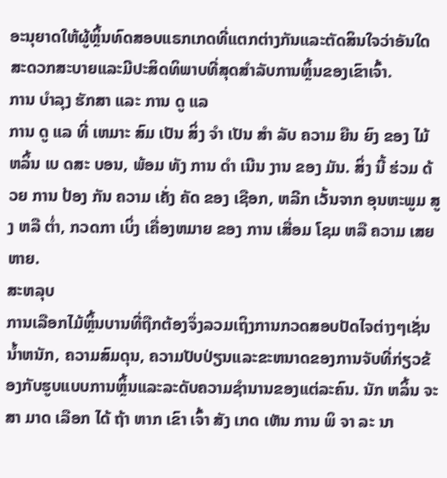ອະນຸຍາດໃຫ້ຜູ້ຫຼິ້ນທົດສອບແຣກເກດທີ່ແຕກຕ່າງກັນແລະຕັດສິນໃຈວ່າອັນໃດສະດວກສະບາຍແລະມີປະສິດທິພາບທີ່ສຸດສໍາລັບການຫຼິ້ນຂອງເຂົາເຈົ້າ.
ການ ບໍາລຸງ ຮັກສາ ແລະ ການ ດູ ແລ
ການ ດູ ແລ ທີ່ ເຫມາະ ສົມ ເປັນ ສິ່ງ ຈໍາ ເປັນ ສໍາ ລັບ ຄວາມ ຍືນ ຍົງ ຂອງ ໄມ້ ຫລິ້ນ ເບ ດສະ ບອນ, ພ້ອມ ທັງ ການ ດໍາ ເນີນ ງານ ຂອງ ມັນ. ສິ່ງ ນີ້ ຮ່ວມ ດ້ວຍ ການ ປ້ອງ ກັນ ຄວາມ ເຄັ່ງ ຄັດ ຂອງ ເຊືອກ, ຫລີກ ເວັ້ນຈາກ ອຸນຫະພູມ ສູງ ຫລື ຕ່ຳ, ກວດກາ ເບິ່ງ ເຄື່ອງຫມາຍ ຂອງ ການ ເສື່ອມ ໂຊມ ຫລື ຄວາມ ເສຍ ຫາຍ.
ສະຫລຸບ
ການເລືອກໄມ້ຫຼິ້ນບານທີ່ຖືກຕ້ອງຈຶ່ງລວມເຖິງການກວດສອບປັດໄຈຕ່າງໆເຊັ່ນ ນໍ້າຫນັກ, ຄວາມສົມດຸນ, ຄວາມປັບປ່ຽນແລະຂະຫນາດຂອງການຈັບທີ່ກ່ຽວຂ້ອງກັບຮູບແບບການຫຼິ້ນແລະລະດັບຄວາມຊໍານານຂອງແຕ່ລະຄົນ. ນັກ ຫລິ້ນ ຈະ ສາ ມາດ ເລືອກ ໄດ້ ຖ້າ ຫາກ ເຂົາ ເຈົ້າ ສັງ ເກດ ເຫັນ ການ ພິ ຈາ ລະ ນາ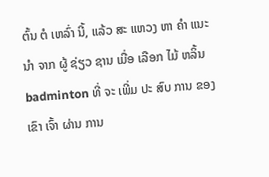ຕົ້ນ ຕໍ ເຫລົ່າ ນີ້, ແລ້ວ ສະ ແຫວງ ຫາ ຄໍາ ແນະ ນໍາ ຈາກ ຜູ້ ຊ່ຽວ ຊານ ເມື່ອ ເລືອກ ໄມ້ ຫລິ້ນ badminton ທີ່ ຈະ ເພີ່ມ ປະ ສົບ ການ ຂອງ ເຂົາ ເຈົ້າ ຜ່ານ ການ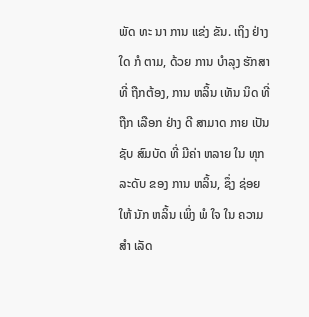ພັດ ທະ ນາ ການ ແຂ່ງ ຂັນ. ເຖິງ ຢ່າງ ໃດ ກໍ ຕາມ, ດ້ວຍ ການ ບໍາລຸງ ຮັກສາ ທີ່ ຖືກຕ້ອງ, ການ ຫລິ້ນ ເທັນ ນິດ ທີ່ ຖືກ ເລືອກ ຢ່າງ ດີ ສາມາດ ກາຍ ເປັນ ຊັບ ສົມບັດ ທີ່ ມີຄ່າ ຫລາຍ ໃນ ທຸກ ລະດັບ ຂອງ ການ ຫລິ້ນ, ຊຶ່ງ ຊ່ອຍ ໃຫ້ ນັກ ຫລິ້ນ ເພິ່ງ ພໍ ໃຈ ໃນ ຄວາມ ສໍາ ເລັດ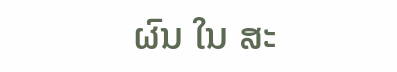ຜົນ ໃນ ສະ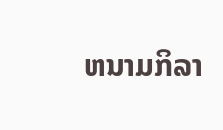ຫນາມກິລາ